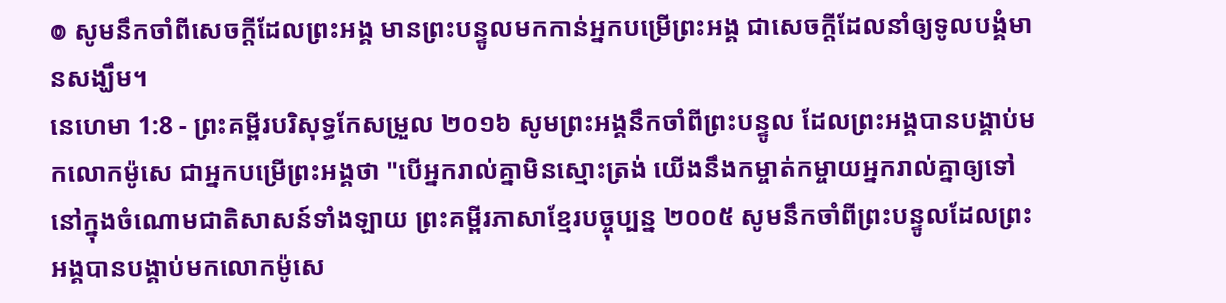៙ សូមនឹកចាំពីសេចក្ដីដែលព្រះអង្គ មានព្រះបន្ទូលមកកាន់អ្នកបម្រើព្រះអង្គ ជាសេចក្ដីដែលនាំឲ្យទូលបង្គំមានសង្ឃឹម។
នេហេមា 1:8 - ព្រះគម្ពីរបរិសុទ្ធកែសម្រួល ២០១៦ សូមព្រះអង្គនឹកចាំពីព្រះបន្ទូល ដែលព្រះអង្គបានបង្គាប់មកលោកម៉ូសេ ជាអ្នកបម្រើព្រះអង្គថា "បើអ្នករាល់គ្នាមិនស្មោះត្រង់ យើងនឹងកម្ចាត់កម្ចាយអ្នករាល់គ្នាឲ្យទៅនៅក្នុងចំណោមជាតិសាសន៍ទាំងឡាយ ព្រះគម្ពីរភាសាខ្មែរបច្ចុប្បន្ន ២០០៥ សូមនឹកចាំពីព្រះបន្ទូលដែលព្រះអង្គបានបង្គាប់មកលោកម៉ូសេ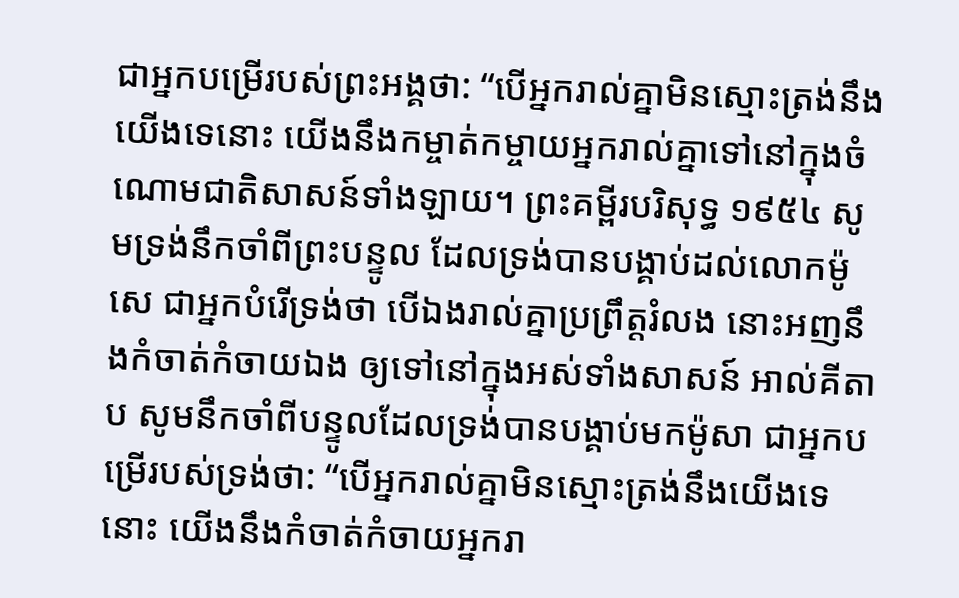ជាអ្នកបម្រើរបស់ព្រះអង្គថា: “បើអ្នករាល់គ្នាមិនស្មោះត្រង់នឹងយើងទេនោះ យើងនឹងកម្ចាត់កម្ចាយអ្នករាល់គ្នាទៅនៅក្នុងចំណោមជាតិសាសន៍ទាំងឡាយ។ ព្រះគម្ពីរបរិសុទ្ធ ១៩៥៤ សូមទ្រង់នឹកចាំពីព្រះបន្ទូល ដែលទ្រង់បានបង្គាប់ដល់លោកម៉ូសេ ជាអ្នកបំរើទ្រង់ថា បើឯងរាល់គ្នាប្រព្រឹត្តរំលង នោះអញនឹងកំចាត់កំចាយឯង ឲ្យទៅនៅក្នុងអស់ទាំងសាសន៍ អាល់គីតាប សូមនឹកចាំពីបន្ទូលដែលទ្រង់បានបង្គាប់មកម៉ូសា ជាអ្នកបម្រើរបស់ទ្រង់ថា: “បើអ្នករាល់គ្នាមិនស្មោះត្រង់នឹងយើងទេនោះ យើងនឹងកំចាត់កំចាយអ្នករា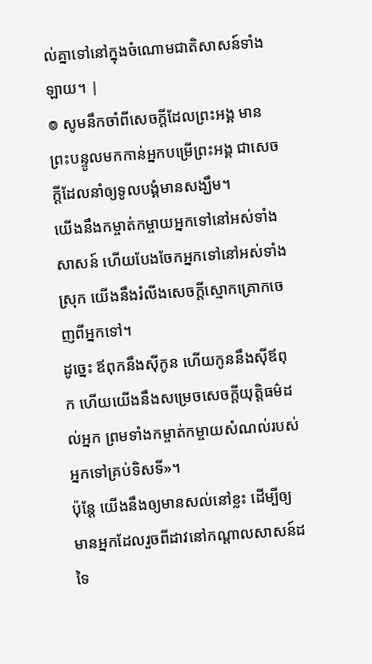ល់គ្នាទៅនៅក្នុងចំណោមជាតិសាសន៍ទាំងឡាយ។ |
៙ សូមនឹកចាំពីសេចក្ដីដែលព្រះអង្គ មានព្រះបន្ទូលមកកាន់អ្នកបម្រើព្រះអង្គ ជាសេចក្ដីដែលនាំឲ្យទូលបង្គំមានសង្ឃឹម។
យើងនឹងកម្ចាត់កម្ចាយអ្នកទៅនៅអស់ទាំងសាសន៍ ហើយបែងចែកអ្នកទៅនៅអស់ទាំងស្រុក យើងនឹងរំលីងសេចក្ដីស្មោកគ្រោកចេញពីអ្នកទៅ។
ដូច្នេះ ឪពុកនឹងស៊ីកូន ហើយកូននឹងស៊ីឪពុក ហើយយើងនឹងសម្រេចសេចក្ដីយុត្តិធម៌ដល់អ្នក ព្រមទាំងកម្ចាត់កម្ចាយសំណល់របស់អ្នកទៅគ្រប់ទិសទី»។
ប៉ុន្តែ យើងនឹងឲ្យមានសល់នៅខ្លះ ដើម្បីឲ្យមានអ្នកដែលរួចពីដាវនៅកណ្ដាលសាសន៍ដទៃ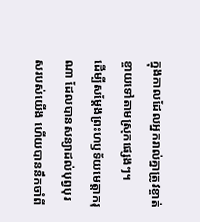ក្នុងកាលដែលអ្នករាល់គ្នាត្រូវខ្ចាត់ខ្ចាយទៅតាមស្រុកផ្សេងៗ។
ដើម្បីសម្ដែងព្រះហឫទ័យមេត្តាករុណា ដែលបានសន្យាដល់បុព្វបុរសរបស់យើង ហើយបាននឹកចាំពី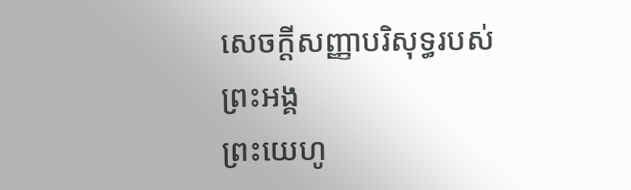សេចក្តីសញ្ញាបរិសុទ្ធរបស់ព្រះអង្គ
ព្រះយេហូ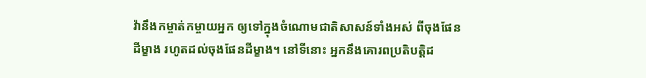វ៉ានឹងកម្ចាត់កម្ចាយអ្នក ឲ្យទៅក្នុងចំណោមជាតិសាសន៍ទាំងអស់ ពីចុងផែនដីម្ខាង រហូតដល់ចុងផែនដីម្ខាង។ នៅទីនោះ អ្នកនឹងគោរពប្រតិបត្តិដ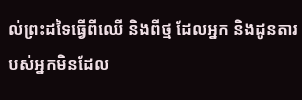ល់ព្រះដទៃធ្វើពីឈើ និងពីថ្ម ដែលអ្នក និងដូនតារបស់អ្នកមិនដែល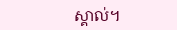ស្គាល់។